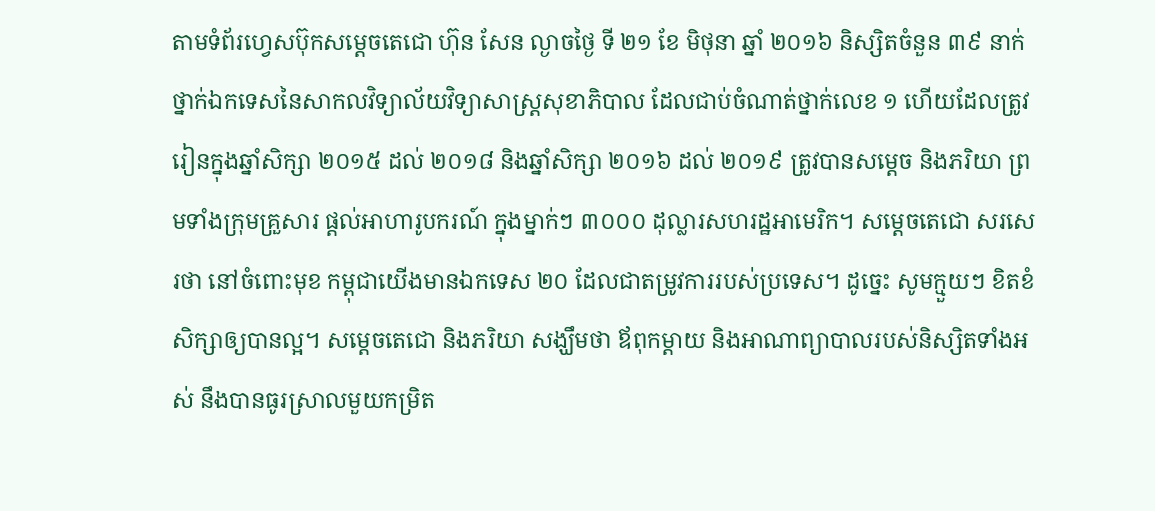តាមទំព័រហ្វេសប៊ុកសម្តេចតេជោ ហ៊ុន សែន ល្ងាចថ្ងៃ ទី ២១ ខែ មិថុនា ឆ្នាំ ២០១៦ និស្សិតចំនួន ៣៩ នាក់ ថ្នាក់ឯកទេសនៃសាកលវិទ្យាល័យវិទ្យាសាស្រ្តសុខាភិបាល ដែលជាប់ចំណាត់ថ្នាក់លេខ ១ ហើយដែលត្រូវរៀនក្នុងឆ្នាំសិក្សា ២០១៥ ដល់ ២០១៨ និងឆ្នាំសិក្សា ២០១៦ ដល់ ២០១៩ ត្រូវបានសម្តេច និងភរិយា ព្រមទាំងក្រុមគ្រួសារ ផ្តល់អាហារូបករណ៍ ក្នុងម្នាក់ៗ ៣០០០ ដុល្លារសហរដ្ឋអាមេរិក។ សម្តេចតេជោ សរសេរថា នៅចំពោះមុខ កម្ពុជាយើងមានឯកទេស ២០ ដែលជាតម្រូវការរបស់ប្រទេស។ ដូច្នេះ សូមក្មួយៗ ខិតខំសិក្សាឲ្យបានល្អ។ សម្តេចតេជោ និងភរិយា សង្ឃឹមថា ឪពុកម្តាយ និងអាណាព្យាបាលរបស់និស្សិតទាំងអស់ នឹងបានធូរស្រាលមួយកម្រិត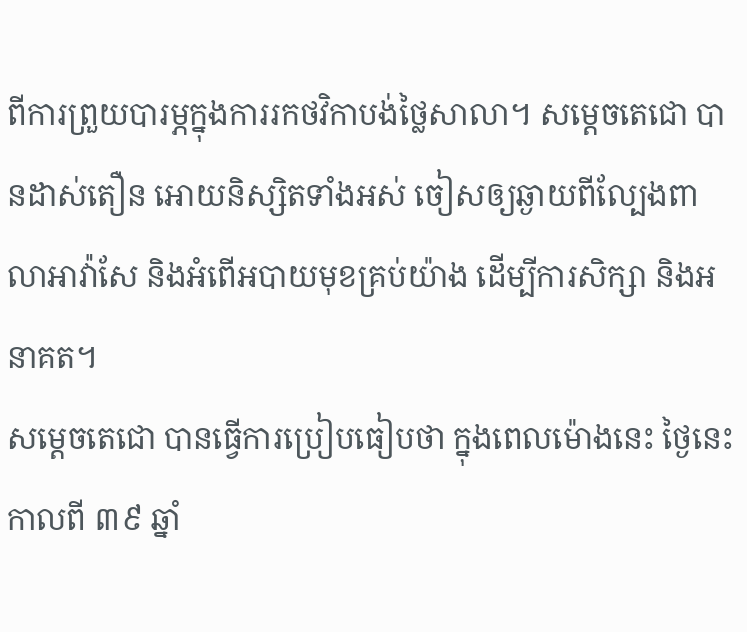ពីការព្រួយបារម្ភក្នុងការរកថវិកាបង់ថ្លៃសាលា។ សម្តេចតេជោ បានដាស់តឿន អោយនិស្សិតទាំងអស់ ចៀសឲ្យឆ្ងាយពីល្បែងពាលាអាវ៉ាសែ និងអំពើអបាយមុខគ្រប់យ៉ាង ដើម្បីការសិក្សា និងអនាគត។
សម្តេចតេជោ បានធ្វើការប្រៀបធៀបថា ក្នុងពេលម៉ោងនេះ ថ្ងៃនេះ កាលពី ៣៩ ឆ្នាំ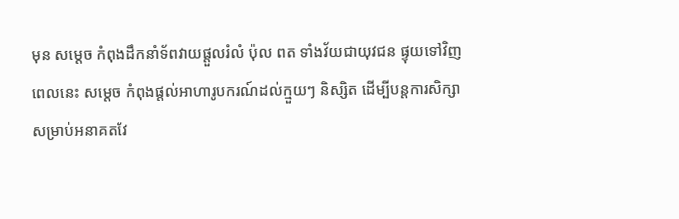មុន សម្តេច កំពុងដឹកនាំទ័ពវាយផ្តួលរំលំ ប៉ុល ពត ទាំងវ័យជាយុវជន ផ្ទុយទៅវិញ ពេលនេះ សម្តេច កំពុងផ្តល់អាហារូបករណ៍ដល់ក្មួយៗ និស្សិត ដើម្បីបន្តការសិក្សាសម្រាប់អនាគតវែ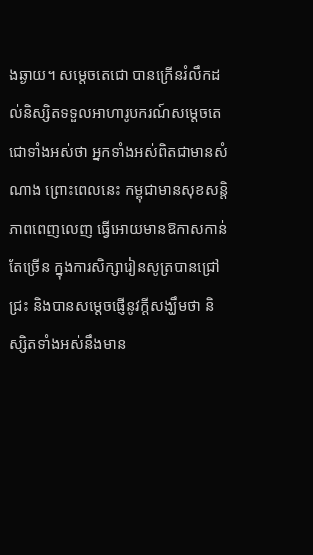ងឆ្ងាយ។ សម្តេចតេជោ បានក្រើនរំលឹកដល់និស្សិតទទួលអាហារូបករណ៍សម្តេចតេជោទាំងអស់ថា អ្នកទាំងអស់ពិតជាមានសំណាង ព្រោះពេលនេះ កម្ពុជាមានសុខសន្តិភាពពេញលេញ ធ្វើអោយមានឱកាសកាន់តែច្រើន ក្នុងការសិក្សារៀនសូត្របានជ្រៅជ្រះ និងបានសម្តេចផ្ញើនូវក្តីសង្ឃឹមថា និស្សិតទាំងអស់នឹងមាន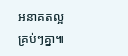អនាគតល្អគ្រប់ៗគ្នា៕